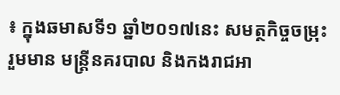៖ ក្នុងឆមាសទី១ ឆ្នាំ២០១៧នេះ សមត្ថកិច្ចចម្រុះ រួមមាន មន្ត្រីនគរបាល និងកងរាជអា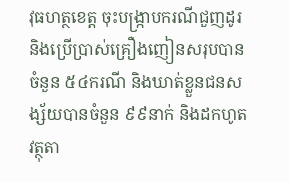វុធហត្ថខេត្ត ចុះបង្ក្រាបករណីជួញដូរ និងប្រើប្រាស់គ្រឿងញៀនសរុបបានចំនួន ៥៤ករណី និងឃាត់ខ្លួនជនសង្ស័យបានចំនួន ៩៩នាក់ និងដកហូតវត្ថុតា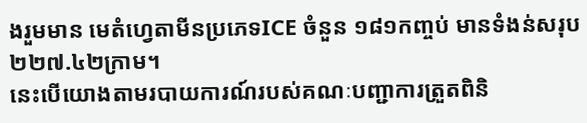ងរួមមាន មេតំហ្វេតាមីនប្រភេទICE ចំនួន ១៨១កញ្ចប់ មានទំងន់សរុប ២២៧.៤២ក្រាម។
នេះបើយោងតាមរបាយការណ៍របស់គណៈបញ្ជាការត្រួតពិនិ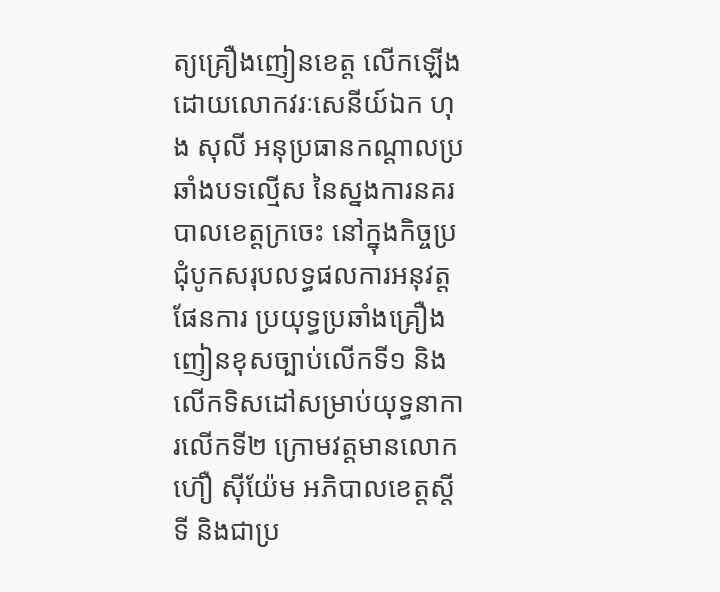ត្យគ្រឿងញៀនខេត្ត លើកឡើង ដោយលោកវរៈសេនីយ៍ឯក ហុង សុលី អនុប្រធានកណ្ដាលប្រឆាំងបទល្មើស នៃស្នងការនគរ បាលខេត្តក្រចេះ នៅក្នុងកិច្ចប្រជុំបូកសរុបលទ្ធផលការអនុវត្តផែនការ ប្រយុទ្ធប្រឆាំងគ្រឿង ញៀនខុសច្បាប់លើកទី១ និងលើកទិសដៅសម្រាប់យុទ្ធនាការលើកទី២ ក្រោមវត្តមានលោក ហ៊ឿ ស៊ីយ៉ែម អភិបាលខេត្តស្ដីទី និងជាប្រ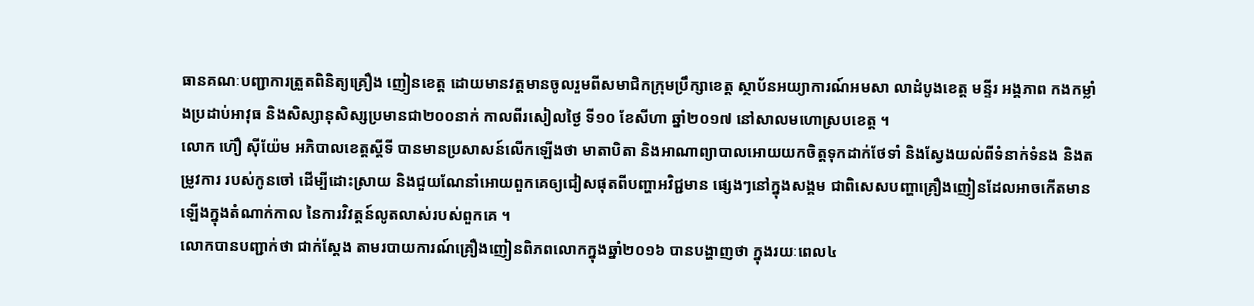ធានគណៈបញ្ជាការត្រួតពិនិត្យគ្រឿង ញៀនខេត្ត ដោយមានវត្តមានចូលរួមពីសមាជិកក្រុមប្រឹក្សាខេត្ត ស្ថាប័នអយ្យាការណ៍អមសា លាដំបូងខេត្ត មន្ទីរ អង្គភាព កងកម្លាំងប្រដាប់អាវុធ និងសិស្សានុសិស្សប្រមានជា២០០នាក់ កាលពីរសៀលថ្ងៃ ទី១០ ខែសីហា ឆ្នាំ២០១៧ នៅសាលមហោស្របខេត្ត ។
លោក ហ៊ឿ ស៊ីយ៉ែម អភិបាលខេត្តស្ដីទី បានមានប្រសាសន៍លើកឡើងថា មាតាបិតា និងអាណាព្យាបាលអោយយកចិត្តទុកដាក់ថែទាំ និងស្វែងយល់ពីទំនាក់ទំនង និងតម្រូវការ របស់កូនចៅ ដើម្បីដោះស្រាយ និងជួយណែនាំអោយពួកគេឲ្យជៀសផុតពីបញ្ហាអវិជ្ជមាន ផ្សេងៗនៅក្នុងសង្គម ជាពិសេសបញ្ហាគ្រឿងញៀនដែលអាចកើតមានឡើងក្នុងតំណាក់កាល នៃការវិវត្តន៍លូតលាស់របស់ពួកគេ ។
លោកបានបញ្ជាក់ថា ជាក់ស្តែង តាមរបាយការណ៍គ្រឿងញៀនពិភពលោកក្នុងឆ្នាំ២០១៦ បានបង្ហាញថា ក្នុងរយៈពេល៤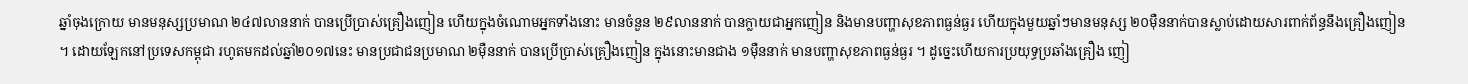ឆ្នាំចុងក្រោយ មានមនុស្សប្រមាណ ២៤៧លាននាក់ បានប្រើប្រាស់គ្រឿងញៀន ហើយក្នុងចំណោមអ្នកទាំងនោះ មានចំនួន ២៩លាននាក់ បានក្លាយជាអ្នកញៀន និងមានបញ្ហាសុខភាពធ្ងន់ធ្ងរ ហើយក្នុងមួយឆ្នាំៗមានមនុស្ស ២០ម៉ឺននាក់បានស្លាប់ដោយសារពាក់ព័ន្ធនឹងគ្រឿងញៀន ។ ដោយឡែកនៅប្រទេសកម្ពុជា រហូតមកដល់ឆ្នាំ២០១៧នេះ មានប្រជាជនប្រមាណ ២ម៉ឺននាក់ បានប្រើប្រាស់គ្រឿងញៀន ក្នុងនោះមានជាង ១ម៉ឺននាក់ មានបញ្ហាសុខភាពធ្ងន់ធ្ងរ ។ ដូច្នេះហើយការប្រយុទ្ធប្រឆាំងគ្រឿង ញៀ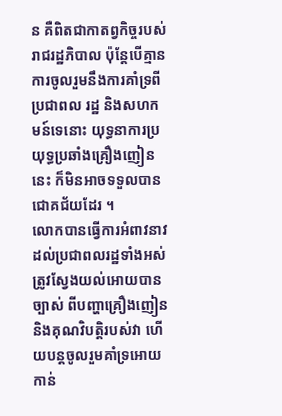ន គឺពិតជាកាតព្វកិច្ចរបស់រាជរដ្ឋភិបាល ប៉ុន្តែបើគ្មានការចូលរួមនឹងការគាំទ្រពីប្រជាពល រដ្ឋ និងសហកមន៍ទេនោះ យុទ្ធនាការប្រយុទ្ធប្រឆាំងគ្រឿងញៀននេះ ក៏មិនអាចទទួលបានជោគជ័យដែរ ។
លោកបានធ្វើការអំពាវនាវដល់ប្រជាពលរដ្ឋទាំងអស់ត្រូវស្វែងយល់អោយបានច្បាស់ ពីបញ្ហាគ្រឿងញៀន និងគុណវិបត្តិរបស់វា ហើយបន្តចូលរួមគាំទ្រអោយកាន់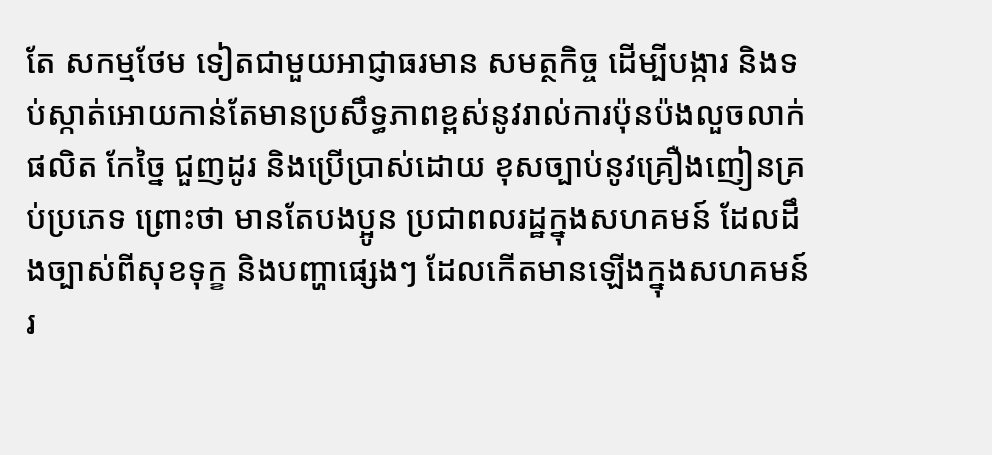តែ សកម្មថែម ទៀតជាមួយអាជ្ញាធរមាន សមត្ថកិច្ច ដើម្បីបង្ការ និងទប់ស្កាត់អោយកាន់តែមានប្រសឹទ្ធភាពខ្ពស់នូវរាល់ការប៉ុនប៉ងលួចលាក់ផលិត កែច្នៃ ជួញដូរ និងប្រើប្រាស់ដោយ ខុសច្បាប់នូវគ្រឿងញៀនគ្រប់ប្រភេទ ព្រោះថា មានតែបងប្អូន ប្រជាពលរដ្ឋក្នុងសហគមន៍ ដែលដឹងច្បាស់ពីសុខទុក្ខ និងបញ្ហាផ្សេងៗ ដែលកើតមានឡើងក្នុងសហគមន៍រ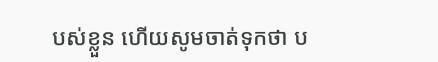បស់ខ្លួន ហើយសូមចាត់ទុកថា ប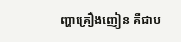ញ្ហាគ្រឿងញៀន គឺជាប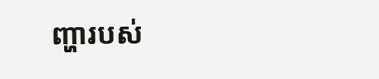ញ្ហារបស់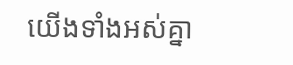យើងទាំងអស់គ្នា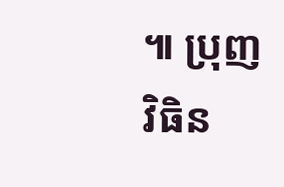៕ ប្រុញ វិធិន